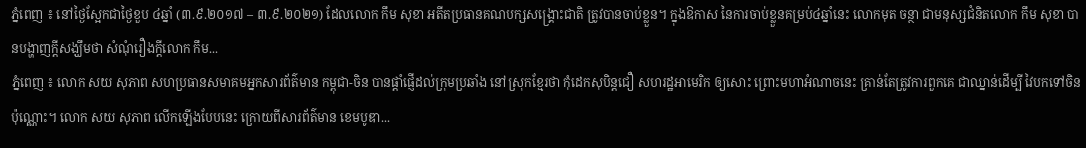ភ្នំពេញ ៖ នៅថ្ងៃស្អែកជាថ្ងៃខួប ៤ឆ្នាំ (៣.៩.២០១៧ – ៣.៩.២០២១) ដែលលោក កឹម សុខា អតីតប្រធានគណបក្សសង្រ្គោះជាតិ ត្រូវបានចាប់ខ្លួន។ ក្នុងឱកាស នៃការចាប់ខ្លួនគម្រប់៤ឆ្នាំនេះ លោកមុត ចន្ថា ជាមនុស្សជំនិតលោក កឹម សុខា បានបង្ហាញក្តីសង្ឃឹមថា សំណុំរឿងក្តីលោក កឹម...
ភ្នំពេញ ៖ លោក សយ សុភាព សហប្រធានសមាគមអ្នកសារព័ត៌មាន កម្ពុជា-ចិន បានផ្ដាំផ្ញើដល់ក្រុមប្រឆាំង នៅស្រុកខ្មែរថា កុំដេកសុបិន្តជឿ សហរដ្ឋអាមេរិក ឲ្យសោះ ព្រោះមហាអំណាចនេះ គ្រាន់តែត្រូវការពួកគេ ជាឈ្នាន់ដើម្បី វៃបកទៅចិនប៉ុណ្ណោះ។ លោក សយ សុភាព លើកឡើងបែបនេះ ក្រោយពីសារព័ត៌មាន ខេមបូឌា...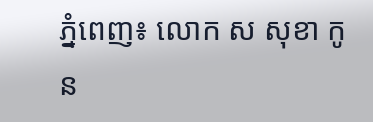ភ្នំពេញ៖ លោក ស សុខា កូន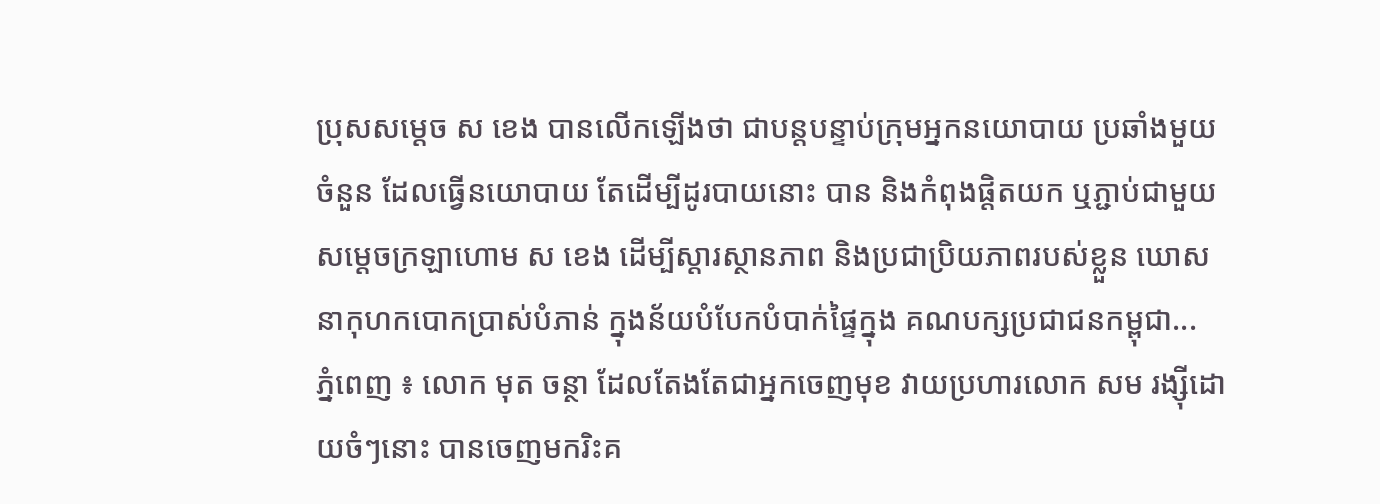ប្រុសសម្ដេច ស ខេង បានលើកឡើងថា ជាបន្តបន្ទាប់ក្រុមអ្នកនយោបាយ ប្រឆាំងមួយចំនួន ដែលធ្វើនយោបាយ តែដើម្បីដូរបាយនោះ បាន និងកំពុងផ្តិតយក ឬភ្ជាប់ជាមួយសម្តេចក្រឡាហោម ស ខេង ដើម្បីស្តារស្ថានភាព និងប្រជាប្រិយភាពរបស់ខ្លួន ឃោសនាកុហកបោកប្រាស់បំភាន់ ក្នុងន័យបំបែកបំបាក់ផ្ទៃក្នុង គណបក្សប្រជាជនកម្ពុជា...
ភ្នំពេញ ៖ លោក មុត ចន្ថា ដែលតែងតែជាអ្នកចេញមុខ វាយប្រហារលោក សម រង្ស៊ីដោយចំៗនោះ បានចេញមករិះគ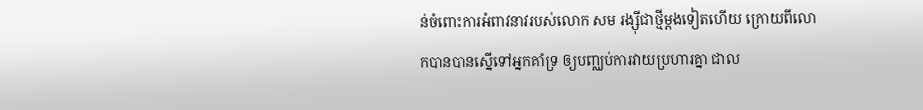ន់ចំពោះការអំពាវនាវរបស់លោក សម រង្ស៊ីជាថ្មីម្តងទៀតហើយ ក្រោយពីលោកបានបានស្នើទៅអ្នកគាំទ្រ ឲ្យបញ្ឈប់ការវាយប្រហារគ្នា ជាល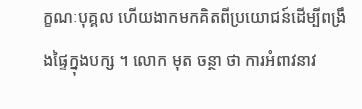ក្ខណៈបុគ្គល ហើយងាកមកគិតពីប្រយោជន៍ដើម្បីពង្រឹងផ្ទៃក្នុងបក្ស ។ លោក មុត ចន្ថា ថា ការអំពាវនាវ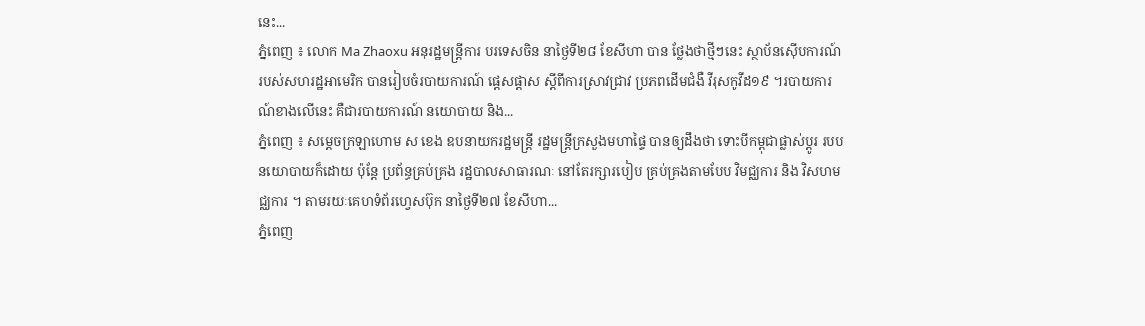នេះ...
ភ្នំពេញ ៖ លោក Ma Zhaoxu អនុរដ្ឋមន្រ្តីការ បរទេសចិន នាថ្ងៃទី២៨ ខែសីហា បាន ថ្លែងថាថ្មីៗនេះ ស្ថាប័នស៊ើបការណ៍ របស់សហរដ្ឋអាមេរិក បានរៀបចំរបាយការណ៍ ផ្តេសផ្តាស ស្តីពីការស្រាវជ្រាវ ប្រភពដើមជំងឺ វីរុសកូវីដ១៩ ។របាយការណ៍ខាងលើនេះ គឺជារបាយការណ៍ នយោបាយ និង...
ភ្នំពេញ ៖ សម្ដេចក្រឡាហោម ស ខេង ឧបនាយករដ្ឋមន្ដ្រី រដ្ឋមន្ដ្រីក្រសួងមហាផ្ទៃ បានឲ្យដឹងថា ទោះបីកម្ពុជាផ្លាស់ប្តូរ របបនយោបាយក៏ដោយ ប៉ុន្ដែ ប្រព័ន្ធគ្រប់គ្រង រដ្ឋបាលសាធារណៈ នៅតែរក្សារបៀប គ្រប់គ្រងតាមបែប វិមជ្ឈការ និង វិសហមជ្ឈការ ។ តាមរយៈគេហទំព័រហ្វេសប៊ុក នាថ្ងៃទី២៧ ខែសីហា...
ភ្នំពេញ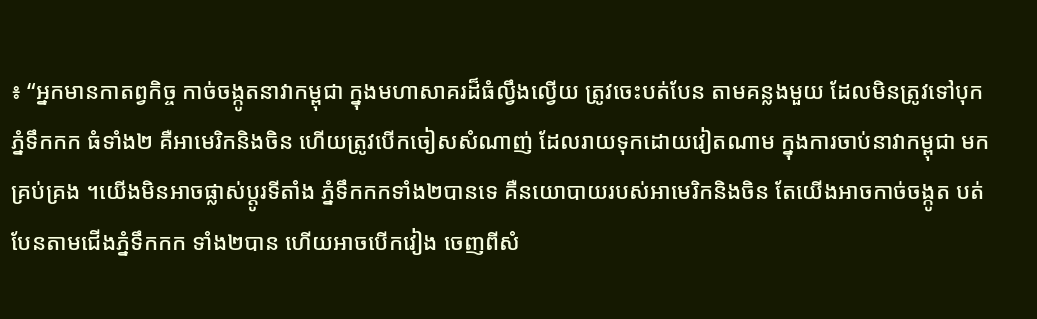៖ “អ្នកមានកាតព្វកិច្ច កាច់ចង្កូតនាវាកម្ពុជា ក្នុងមហាសាគរដ៏ធំល្វឹងល្វើយ ត្រូវចេះបត់បែន តាមគន្លងមួយ ដែលមិនត្រូវទៅបុកភ្នំទឹកកក ធំទាំង២ គឺអាមេរិកនិងចិន ហើយត្រូវបើកចៀសសំណាញ់ ដែលរាយទុកដោយវៀតណាម ក្នុងការចាប់នាវាកម្ពុជា មកគ្រប់គ្រង ។យើងមិនអាចផ្លាស់ប្តូរទីតាំង ភ្នំទឹកកកទាំង២បានទេ គឺនយោបាយរបស់អាមេរិកនិងចិន តែយើងអាចកាច់ចង្កូត បត់បែនតាមជើងភ្នំទឹកកក ទាំង២បាន ហើយអាចបើកវៀង ចេញពីសំ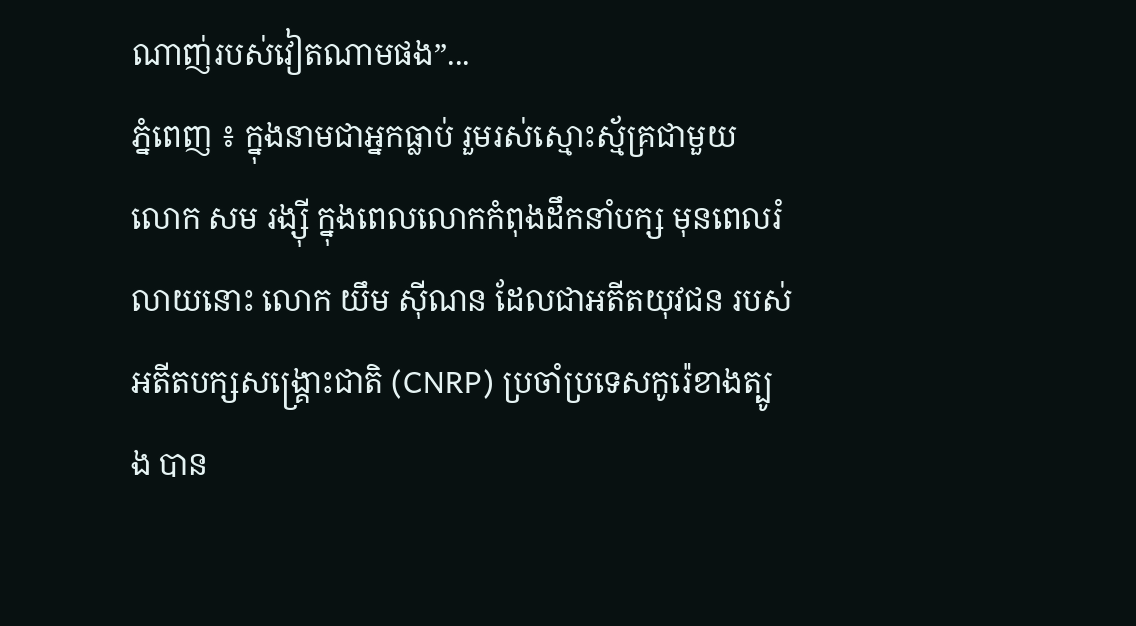ណាញ់របស់វៀតណាមផង”...
ភ្នំពេញ ៖ ក្នុងនាមជាអ្នកធ្លាប់ រួមរស់ស្មោះស្ម័គ្រជាមួយ លោក សម រង្ស៊ី ក្នុងពេលលោកកំពុងដឹកនាំបក្ស មុនពេលរំលាយនោះ លោក យឹម ស៊ីណន ដែលជាអតីតយុវជន របស់អតីតបក្សសង្រ្គោះជាតិ (CNRP) ប្រចាំប្រទេសកូរ៉េខាងត្បូង បាន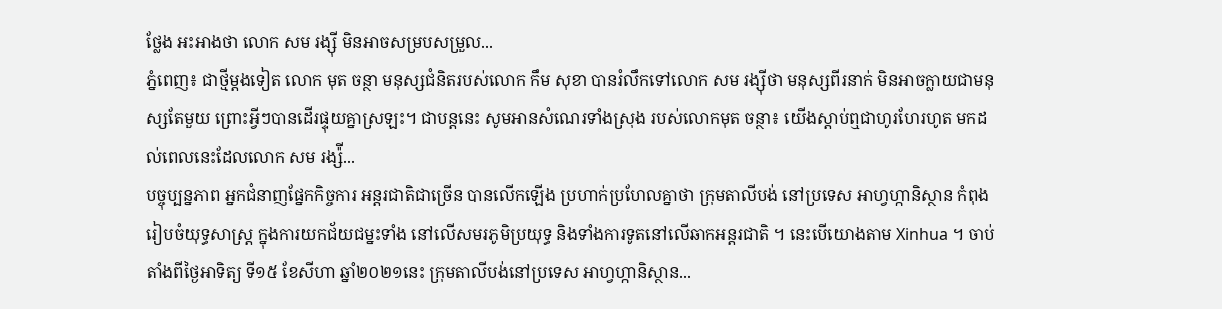ថ្លែង អះអាងថា លោក សម រង្ស៊ី មិនអាចសម្របសម្រួល...
ភ្នំពេញ៖ ជាថ្មីម្តងទៀត លោក មុត ចន្ថា មនុស្សជំនិតរបស់លោក កឹម សុខា បានរំលឹកទៅលោក សម រង្ស៊ីថា មនុស្សពីរនាក់ មិនអាចក្លាយជាមនុស្សតែមួយ ព្រោះអ្វីៗបានដើរផ្ទុយគ្នាស្រឡះ។ ជាបន្តនេះ សូមអានសំណេរទាំងស្រុង របស់លោកមុត ចន្ថា៖ យើងស្តាប់ឮជាហូរហែរហូត មកដល់ពេលនេះដែលលោក សម រង្ស៉ី...
បច្ចុប្បន្នភាព អ្នកជំនាញផ្នែកកិច្ចការ អន្តរជាតិជាច្រើន បានលើកឡើង ប្រហាក់ប្រហែលគ្នាថា ក្រុមតាលីបង់ នៅប្រទេស អាហ្វហ្កានិស្ថាន កំពុងរៀបចំយុទ្ធសាស្ត្រ ក្នុងការយកជ័យជម្នះទាំង នៅលើសមរភូមិប្រយុទ្ធ និងទាំងការទូតនៅលើឆាកអន្តរជាតិ ។ នេះបើយោងតាម Xinhua ។ ចាប់តាំងពីថ្ងៃអាទិត្យ ទី១៥ ខែសីហា ឆ្នាំ២០២១នេះ ក្រុមតាលីបង់នៅប្រទេស អាហ្វហ្កានិស្ថាន...